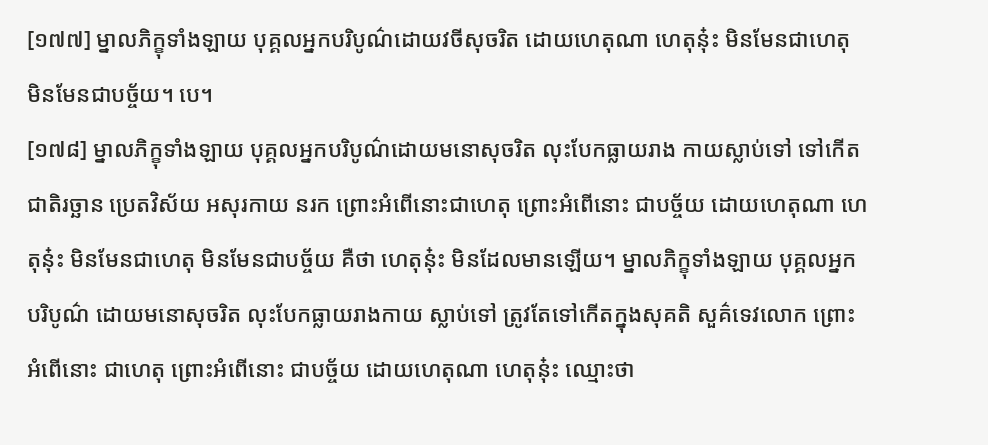[១៧៧] ម្នាលភិក្ខុទាំងឡាយ បុគ្គលអ្នកបរិបូណ៌ដោយវចីសុចរិត ដោយហេតុណា ហេតុនុ៎ះ មិនមែនជាហេតុ មិនមែនជាបច្ច័យ។ បេ។
[១៧៨] ម្នាលភិក្ខុទាំងឡាយ បុគ្គលអ្នកបរិបូណ៌ដោយមនោសុចរិត លុះបែកធ្លាយរាង កាយស្លាប់ទៅ ទៅកើតជាតិរច្ឆាន ប្រេតវិស័យ អសុរកាយ នរក ព្រោះអំពើនោះជាហេតុ ព្រោះអំពើនោះ ជាបច្ច័យ ដោយហេតុណា ហេតុនុ៎ះ មិនមែនជាហេតុ មិនមែនជាបច្ច័យ គឺថា ហេតុនុ៎ះ មិនដែលមានឡើយ។ ម្នាលភិក្ខុទាំងឡាយ បុគ្គលអ្នកបរិបូណ៌ ដោយមនោសុចរិត លុះបែកធ្លាយរាងកាយ ស្លាប់ទៅ ត្រូវតែទៅកើតក្នុងសុគតិ សួគ៌ទេវលោក ព្រោះអំពើនោះ ជាហេតុ ព្រោះអំពើនោះ ជាបច្ច័យ ដោយហេតុណា ហេតុនុ៎ះ ឈ្មោះថា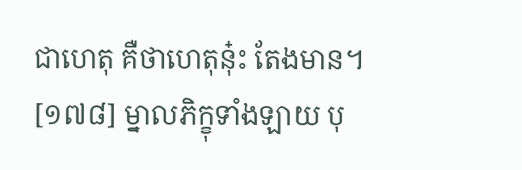ជាហេតុ គឺថាហេតុនុ៎ះ តែងមាន។
[១៧៨] ម្នាលភិក្ខុទាំងឡាយ បុ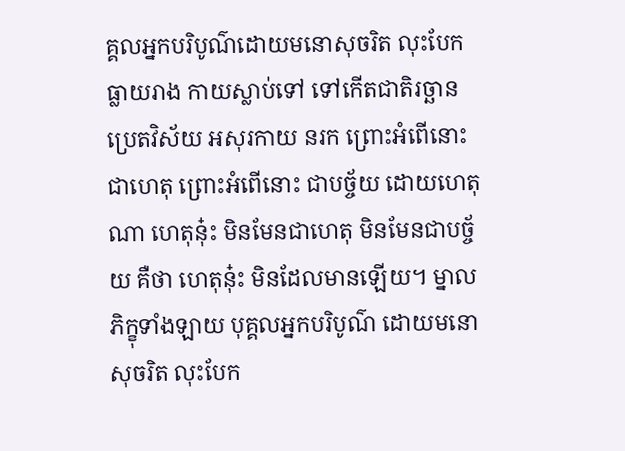គ្គលអ្នកបរិបូណ៌ដោយមនោសុចរិត លុះបែកធ្លាយរាង កាយស្លាប់ទៅ ទៅកើតជាតិរច្ឆាន ប្រេតវិស័យ អសុរកាយ នរក ព្រោះអំពើនោះជាហេតុ ព្រោះអំពើនោះ ជាបច្ច័យ ដោយហេតុណា ហេតុនុ៎ះ មិនមែនជាហេតុ មិនមែនជាបច្ច័យ គឺថា ហេតុនុ៎ះ មិនដែលមានឡើយ។ ម្នាលភិក្ខុទាំងឡាយ បុគ្គលអ្នកបរិបូណ៌ ដោយមនោសុចរិត លុះបែក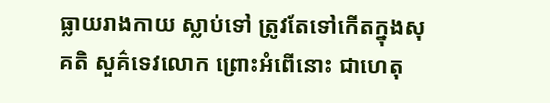ធ្លាយរាងកាយ ស្លាប់ទៅ ត្រូវតែទៅកើតក្នុងសុគតិ សួគ៌ទេវលោក ព្រោះអំពើនោះ ជាហេតុ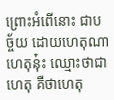ព្រោះអំពើនោះ ជាបច្ច័យ ដោយហេតុណា ហេតុនុ៎ះ ឈ្មោះថាជាហេតុ គឺថាហេតុ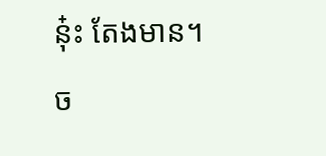នុ៎ះ តែងមាន។
ច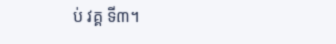ប់ វគ្គ ទី៣។